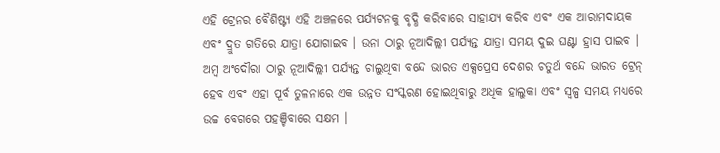ଏହି ଟ୍ରେନର ବୈଶିଷ୍ଟ୍ୟ ଏହି ଅଞ୍ଚଳରେ ପର୍ଯ୍ୟଟନକୁ ବୃଦ୍ଧି କରିବାରେ ସାହାଯ୍ୟ କରିବ ଏବଂ ଏକ ଆରାମଦାୟକ ଏବଂ ଦ୍ରୁତ ଗତିରେ ଯାତ୍ରା ଯୋଗାଇବ । ଉନା ଠାରୁ ନୂଆଦିଲ୍ଲୀ ପର୍ଯ୍ୟନ୍ତ ଯାତ୍ରା ସମୟ ଦୁଇ ଘଣ୍ଟା ହ୍ରାସ ପାଇବ । ଅମ୍ବ ଅଂଦୌରା ଠାରୁ ନୂଆଦିଲ୍ଲୀ ପର୍ଯ୍ୟନ୍ତ ଚାଲୁଥିବା ବନ୍ଦେ ଭାରତ ଏକ୍ସପ୍ରେସ ଦେଶର ଚତୁର୍ଥ ବନ୍ଦେ ଭାରତ ଟ୍ରେନ୍ ହେବ ଏବଂ ଏହା ପୂର୍ବ ତୁଳନାରେ ଏକ ଉନ୍ନତ ସଂସ୍କରଣ ହୋଇଥିବାରୁ ଅଧିକ ହାଲୁକା ଏବଂ ସ୍ୱଳ୍ପ ସମୟ ମଧ୍ୟରେ ଉଚ୍ଚ ବେଗରେ ପହଞ୍ଚିବାରେ ସକ୍ଷମ ।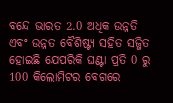ବନ୍ଦେ ଭାରତ 2.0 ଅଧିକ ଉନ୍ନତି ଏବଂ ଉନ୍ନତ ବୈଶିଷ୍ଟ୍ୟ ସହିତ ସଜ୍ଜିତ ହୋଇଛି ଯେପରିକି ଘଣ୍ଟା ପ୍ରତି 0 ରୁ 100 କିଲୋମିଟର ବେଗରେ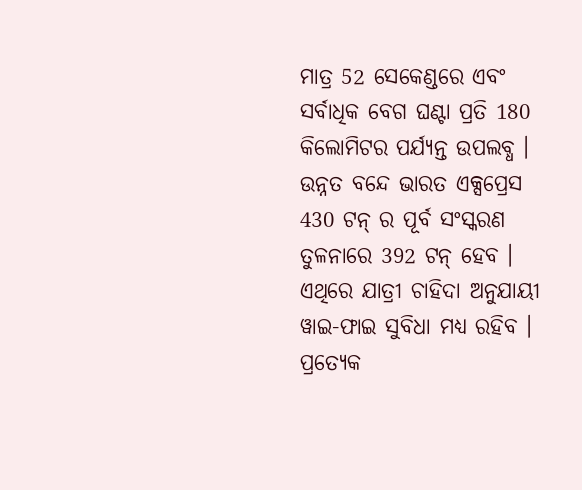ମାତ୍ର 52 ସେକେଣ୍ଡରେ ଏବଂ ସର୍ବାଧିକ ବେଗ ଘଣ୍ଟା ପ୍ରତି 180 କିଲୋମିଟର ପର୍ଯ୍ୟନ୍ତ ଉପଲବ୍ଧ । ଉନ୍ନତ ବନ୍ଦେ ଭାରତ ଏକ୍ସପ୍ରେସ 430 ଟନ୍ ର ପୂର୍ବ ସଂସ୍କରଣ ତୁଳନାରେ 392 ଟନ୍ ହେବ । ଏଥିରେ ଯାତ୍ରୀ ଚାହିଦା ଅନୁଯାୟୀ ୱାଇ-ଫାଇ ସୁବିଧା ମଧ୍ୟ ରହିବ । ପ୍ରତ୍ୟେକ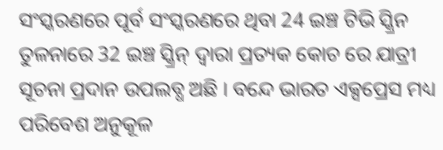ସଂସ୍କରଣରେ ପୂର୍ବ ସଂସ୍କରଣରେ ଥିବା 24 ଇଞ୍ଚ ଟିଭି ସ୍କ୍ରିନ ତୁଳନାରେ 32 ଇଞ୍ଚ ସ୍କ୍ରିନ୍ ଦ୍ୱାରା ପ୍ରତ୍ୟକ କୋଚ ରେ ଯାତ୍ରୀ ସୂଚନା ପ୍ରଦାନ ଉପଲବ୍ଧ ଅଛି । ବନ୍ଦେ ଭାରତ ଏକ୍ସପ୍ରେସ ମଧ୍ୟ ପରିବେଶ ଅନୁକୂଳ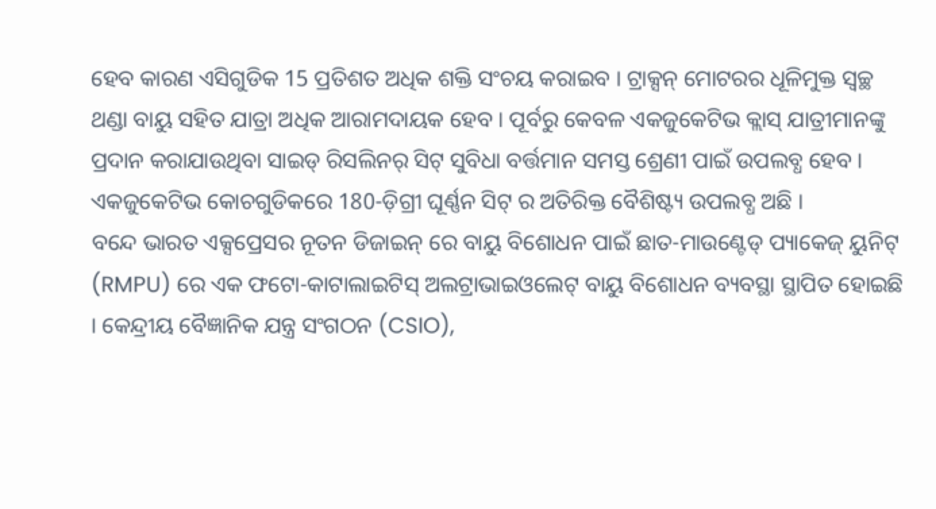ହେବ କାରଣ ଏସିଗୁଡିକ 15 ପ୍ରତିଶତ ଅଧିକ ଶକ୍ତି ସଂଚୟ କରାଇବ । ଟ୍ରାକ୍ସନ୍ ମୋଟରର ଧୂଳିମୁକ୍ତ ସ୍ୱଚ୍ଛ ଥଣ୍ଡା ବାୟୁ ସହିତ ଯାତ୍ରା ଅଧିକ ଆରାମଦାୟକ ହେବ । ପୂର୍ବରୁ କେବଳ ଏକଜୁକେଟିଭ କ୍ଲାସ୍ ଯାତ୍ରୀମାନଙ୍କୁ ପ୍ରଦାନ କରାଯାଉଥିବା ସାଇଡ୍ ରିସଲିନର୍ ସିଟ୍ ସୁବିଧା ବର୍ତ୍ତମାନ ସମସ୍ତ ଶ୍ରେଣୀ ପାଇଁ ଉପଲବ୍ଧ ହେବ । ଏକଜୁକେଟିଭ କୋଚଗୁଡିକରେ 180-ଡ଼ିଗ୍ରୀ ଘୂର୍ଣ୍ଣନ ସିଟ୍ ର ଅତିରିକ୍ତ ବୈଶିଷ୍ଟ୍ୟ ଉପଲବ୍ଧ ଅଛି ।
ବନ୍ଦେ ଭାରତ ଏକ୍ସପ୍ରେସର ନୂତନ ଡିଜାଇନ୍ ରେ ବାୟୁ ବିଶୋଧନ ପାଇଁ ଛାତ-ମାଉଣ୍ଟେଡ୍ ପ୍ୟାକେଜ୍ ୟୁନିଟ୍ (RMPU) ରେ ଏକ ଫଟୋ-କାଟାଲାଇଟିସ୍ ଅଲଟ୍ରାଭାଇଓଲେଟ୍ ବାୟୁ ବିଶୋଧନ ବ୍ୟବସ୍ଥା ସ୍ଥାପିତ ହୋଇଛି । କେନ୍ଦ୍ରୀୟ ବୈଜ୍ଞାନିକ ଯନ୍ତ୍ର ସଂଗଠନ (CSIO),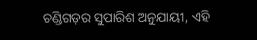ଚଣ୍ଡିଗଡ଼ର ସୁପାରିଶ ଅନୁଯାୟୀ, ଏହି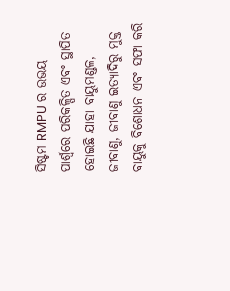ସିଷ୍ଟମ RMPU ର ଉଭୟ ପାର୍ଶ୍ୱରେ ପରିକଳ୍ପିତ ଏବଂ ସ୍ଥାପିତ ହୋଇଛି ଯାହା ବାୟୁମଣ୍ଡଳ, ଜୀବାଣୁ, ଜୀବାଣୁ ଇତ୍ୟାଦିରୁ ମୁକ୍ତ ବାୟୁକୁ ବିଶୋଧନ ଏବଂ ସଫା କରି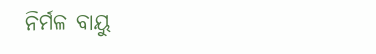ନିର୍ମଳ ବାୟୁ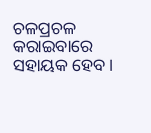ଚଳପ୍ରଚଳ କରାଇବାରେ ସହାୟକ ହେବ ।